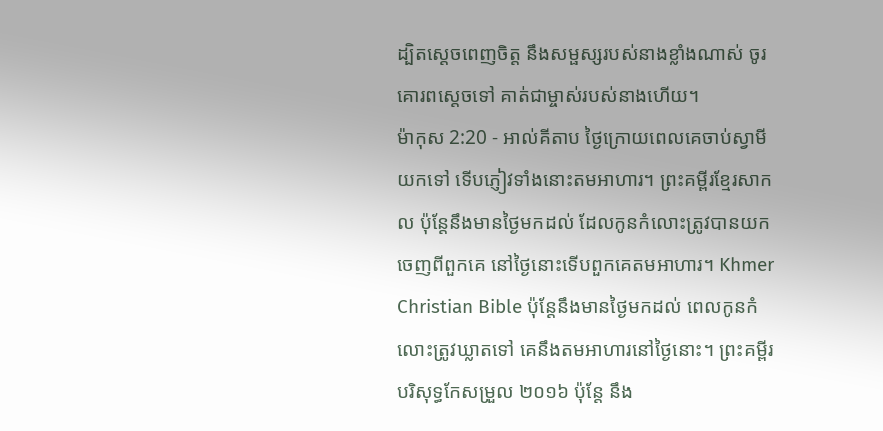ដ្បិតស្តេចពេញចិត្ត នឹងសម្ផស្សរបស់នាងខ្លាំងណាស់ ចូរគោរពស្តេចទៅ គាត់ជាម្ចាស់របស់នាងហើយ។
ម៉ាកុស 2:20 - អាល់គីតាប ថ្ងៃក្រោយពេលគេចាប់ស្វាមីយកទៅ ទើបភ្ញៀវទាំងនោះតមអាហារ។ ព្រះគម្ពីរខ្មែរសាកល ប៉ុន្តែនឹងមានថ្ងៃមកដល់ ដែលកូនកំលោះត្រូវបានយកចេញពីពួកគេ នៅថ្ងៃនោះទើបពួកគេតមអាហារ។ Khmer Christian Bible ប៉ុន្ដែនឹងមានថ្ងៃមកដល់ ពេលកូនកំលោះត្រូវឃ្លាតទៅ គេនឹងតមអាហារនៅថ្ងៃនោះ។ ព្រះគម្ពីរបរិសុទ្ធកែសម្រួល ២០១៦ ប៉ុន្តែ នឹង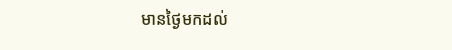មានថ្ងៃមកដល់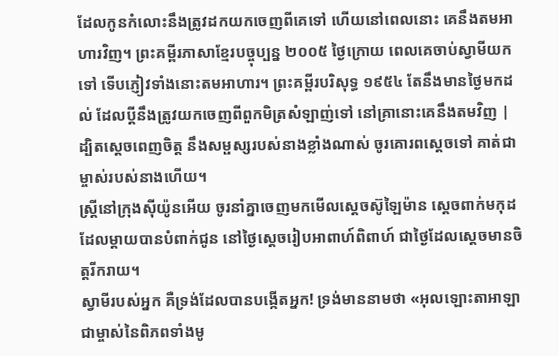ដែលកូនកំលោះនឹងត្រូវដកយកចេញពីគេទៅ ហើយនៅពេលនោះ គេនឹងតមអាហារវិញ។ ព្រះគម្ពីរភាសាខ្មែរបច្ចុប្បន្ន ២០០៥ ថ្ងៃក្រោយ ពេលគេចាប់ស្វាមីយកទៅ ទើបភ្ញៀវទាំងនោះតមអាហារ។ ព្រះគម្ពីរបរិសុទ្ធ ១៩៥៤ តែនឹងមានថ្ងៃមកដល់ ដែលប្ដីនឹងត្រូវយកចេញពីពួកមិត្រសំឡាញ់ទៅ នៅគ្រានោះគេនឹងតមវិញ |
ដ្បិតស្តេចពេញចិត្ត នឹងសម្ផស្សរបស់នាងខ្លាំងណាស់ ចូរគោរពស្តេចទៅ គាត់ជាម្ចាស់របស់នាងហើយ។
ស្ត្រីនៅក្រុងស៊ីយ៉ូនអើយ ចូរនាំគ្នាចេញមកមើលស្តេចស៊ូឡៃម៉ាន ស្ដេចពាក់មកុដដែលម្តាយបានបំពាក់ជូន នៅថ្ងៃស្ដេចរៀបអាពាហ៍ពិពាហ៍ ជាថ្ងៃដែលស្ដេចមានចិត្តរីករាយ។
ស្វាមីរបស់អ្នក គឺទ្រង់ដែលបានបង្កើតអ្នក! ទ្រង់មាននាមថា «អុលឡោះតាអាឡាជាម្ចាស់នៃពិភពទាំងមូ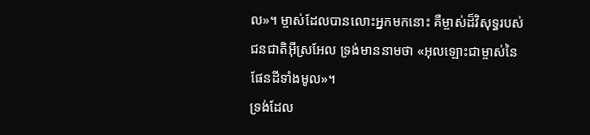ល»។ ម្ចាស់ដែលបានលោះអ្នកមកនោះ គឺម្ចាស់ដ៏វិសុទ្ធរបស់ជនជាតិអ៊ីស្រអែល ទ្រង់មាននាមថា «អុលឡោះជាម្ចាស់នៃផែនដីទាំងមូល»។
ទ្រង់ដែល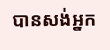បានសង់អ្នក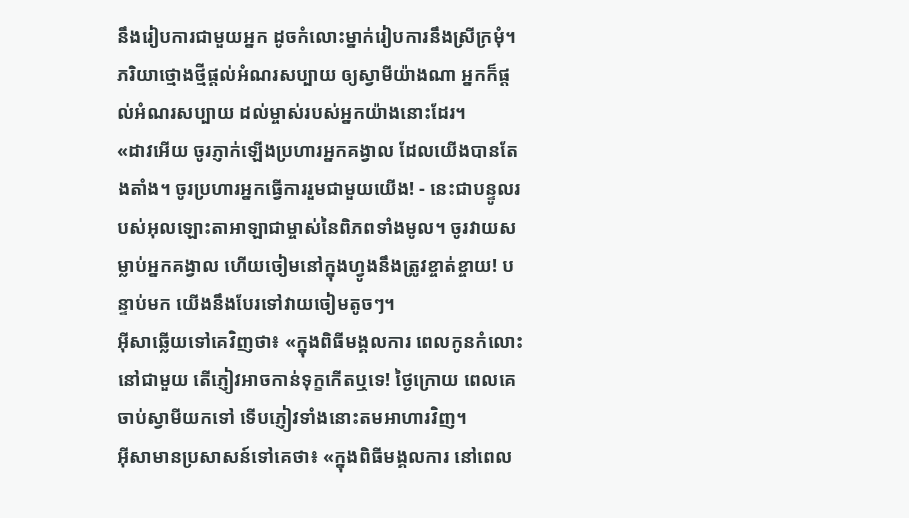នឹងរៀបការជាមួយអ្នក ដូចកំលោះម្នាក់រៀបការនឹងស្រីក្រមុំ។ ភរិយាថ្មោងថ្មីផ្ដល់អំណរសប្បាយ ឲ្យស្វាមីយ៉ាងណា អ្នកក៏ផ្ដល់អំណរសប្បាយ ដល់ម្ចាស់របស់អ្នកយ៉ាងនោះដែរ។
«ដាវអើយ ចូរភ្ញាក់ឡើងប្រហារអ្នកគង្វាល ដែលយើងបានតែងតាំង។ ចូរប្រហារអ្នកធ្វើការរួមជាមួយយើង! - នេះជាបន្ទូលរបស់អុលឡោះតាអាឡាជាម្ចាស់នៃពិភពទាំងមូល។ ចូរវាយសម្លាប់អ្នកគង្វាល ហើយចៀមនៅក្នុងហ្វូងនឹងត្រូវខ្ចាត់ខ្ចាយ! បន្ទាប់មក យើងនឹងបែរទៅវាយចៀមតូចៗ។
អ៊ីសាឆ្លើយទៅគេវិញថា៖ «ក្នុងពិធីមង្គលការ ពេលកូនកំលោះនៅជាមួយ តើភ្ញៀវអាចកាន់ទុក្ខកើតឬទេ! ថ្ងៃក្រោយ ពេលគេចាប់ស្វាមីយកទៅ ទើបភ្ញៀវទាំងនោះតមអាហារវិញ។
អ៊ីសាមានប្រសាសន៍ទៅគេថា៖ «ក្នុងពិធីមង្គលការ នៅពេល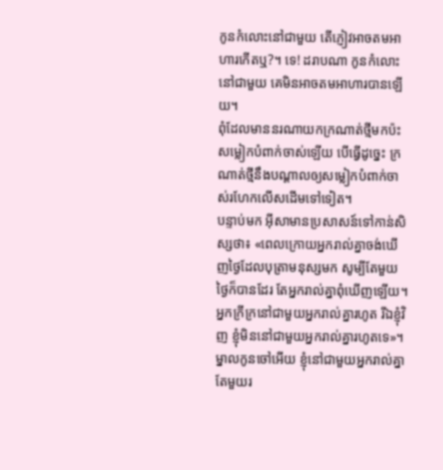កូនកំលោះនៅជាមួយ តើភ្ញៀវអាចតមអាហារកើតឬ?។ ទេ! ដរាបណា កូនកំលោះនៅជាមួយ គេមិនអាចតមអាហារបានឡើយ។
ពុំដែលមាននរណាយកក្រណាត់ថ្មីមកប៉ះសម្លៀកបំពាក់ចាស់ឡើយ បើធ្វើដូច្នេះ ក្រណាត់ថ្មីនឹងបណ្ដាលឲ្យសម្លៀកបំពាក់ចាស់រហែកលើសដើមទៅទៀត។
បន្ទាប់មក អ៊ីសាមានប្រសាសន៍ទៅកាន់សិស្សថា៖ «ពេលក្រោយអ្នករាល់គ្នាចង់ឃើញថ្ងៃដែលបុត្រាមនុស្សមក សូម្បីតែមួយថ្ងៃក៏បានដែរ តែអ្នករាល់គ្នាពុំឃើញឡើយ។
អ្នកក្រីក្រនៅជាមួយអ្នករាល់គ្នារហូត រីឯខ្ញុំវិញ ខ្ញុំមិននៅជាមួយអ្នករាល់គ្នារហូតទេ»។
ម្នាលកូនចៅអើយ ខ្ញុំនៅជាមួយអ្នករាល់គ្នាតែមួយរ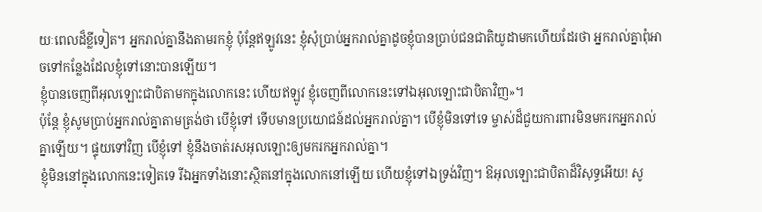យៈពេលដ៏ខ្លីទៀត។ អ្នករាល់គ្នានឹងតាមរកខ្ញុំ ប៉ុន្ដែឥឡូវនេះ ខ្ញុំសុំប្រាប់អ្នករាល់គ្នាដូចខ្ញុំបានប្រាប់ជនជាតិយូដាមកហើយដែរថា អ្នករាល់គ្នាពុំអាចទៅកន្លែងដែលខ្ញុំទៅនោះបានឡើយ។
ខ្ញុំបានចេញពីអុលឡោះជាបិតាមកក្នុងលោកនេះ ហើយឥឡូវ ខ្ញុំចេញពីលោកនេះទៅឯអុលឡោះជាបិតាវិញ»។
ប៉ុន្ដែ ខ្ញុំសូមប្រាប់អ្នករាល់គ្នាតាមត្រង់ថា បើខ្ញុំទៅ ទើបមានប្រយោជន៍ដល់អ្នករាល់គ្នា។ បើខ្ញុំមិនទៅទេ ម្ចាស់ដ៏ជួយការពារមិនមករកអ្នករាល់គ្នាឡើយ។ ផ្ទុយទៅវិញ បើខ្ញុំទៅ ខ្ញុំនឹងចាត់រសអុលឡោះឲ្យមករកអ្នករាល់គ្នា។
ខ្ញុំមិននៅក្នុងលោកនេះទៀតទេ រីឯអ្នកទាំងនោះស្ថិតនៅក្នុងលោកនៅឡើយ ហើយខ្ញុំទៅឯទ្រង់វិញ។ ឱអុលឡោះជាបិតាដ៏វិសុទ្ធអើយ! សូ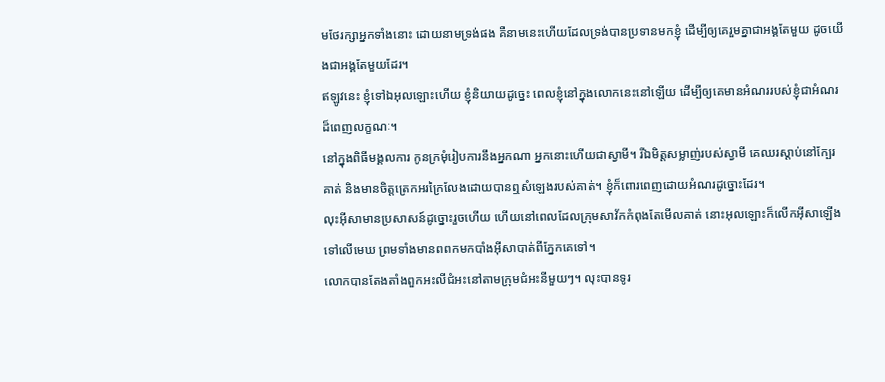មថែរក្សាអ្នកទាំងនោះ ដោយនាមទ្រង់ផង គឺនាមនេះហើយដែលទ្រង់បានប្រទានមកខ្ញុំ ដើម្បីឲ្យគេរួមគ្នាជាអង្គតែមួយ ដូចយើងជាអង្គតែមួយដែរ។
ឥឡូវនេះ ខ្ញុំទៅឯអុលឡោះហើយ ខ្ញុំនិយាយដូច្នេះ ពេលខ្ញុំនៅក្នុងលោកនេះនៅឡើយ ដើម្បីឲ្យគេមានអំណររបស់ខ្ញុំជាអំណរដ៏ពេញលក្ខណៈ។
នៅក្នុងពិធីមង្គលការ កូនក្រមុំរៀបការនឹងអ្នកណា អ្នកនោះហើយជាស្វាមី។ រីឯមិត្ដសម្លាញ់របស់ស្វាមី គេឈរស្ដាប់នៅក្បែរគាត់ និងមានចិត្ដត្រេកអរក្រៃលែងដោយបានឮសំឡេងរបស់គាត់។ ខ្ញុំក៏ពោរពេញដោយអំណរដូច្នោះដែរ។
លុះអ៊ីសាមានប្រសាសន៍ដូច្នោះរួចហើយ ហើយនៅពេលដែលក្រុមសាវ័កកំពុងតែមើលគាត់ នោះអុលឡោះក៏លើកអ៊ីសាឡើងទៅលើមេឃ ព្រមទាំងមានពពកមកបាំងអ៊ីសាបាត់ពីភ្នែកគេទៅ។
លោកបានតែងតាំងពួកអះលីជំអះនៅតាមក្រុមជំអះនីមួយៗ។ លុះបានទូរ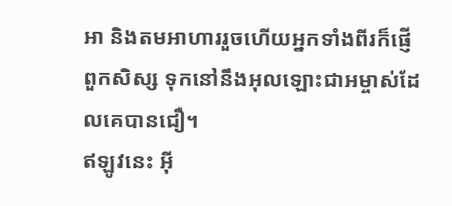អា និងតមអាហាររួចហើយអ្នកទាំងពីរក៏ផ្ញើពួកសិស្ស ទុកនៅនឹងអុលឡោះជាអម្ចាស់ដែលគេបានជឿ។
ឥឡូវនេះ អ៊ី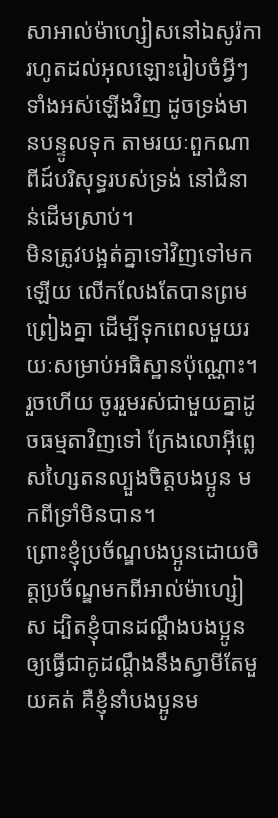សាអាល់ម៉ាហ្សៀសនៅឯសូរ៉កា រហូតដល់អុលឡោះរៀបចំអ្វីៗទាំងអស់ឡើងវិញ ដូចទ្រង់មានបន្ទូលទុក តាមរយៈពួកណាពីដ៍បរិសុទ្ធរបស់ទ្រង់ នៅជំនាន់ដើមស្រាប់។
មិនត្រូវបង្អត់គ្នាទៅវិញទៅមកឡើយ លើកលែងតែបានព្រមព្រៀងគ្នា ដើម្បីទុកពេលមួយរយៈសម្រាប់អធិស្ឋានប៉ុណ្ណោះ។ រួចហើយ ចូររួមរស់ជាមួយគ្នាដូចធម្មតាវិញទៅ ក្រែងលោអ៊ីព្លេសហ្សៃតនល្បួងចិត្ដបងប្អូន មកពីទ្រាំមិនបាន។
ព្រោះខ្ញុំប្រច័ណ្ឌបងប្អូនដោយចិត្ដប្រច័ណ្ឌមកពីអាល់ម៉ាហ្សៀស ដ្បិតខ្ញុំបានដណ្ដឹងបងប្អូន ឲ្យធ្វើជាគូដណ្ដឹងនឹងស្វាមីតែមួយគត់ គឺខ្ញុំនាំបងប្អូនម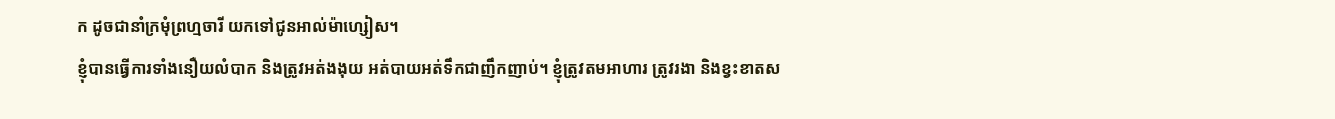ក ដូចជានាំក្រមុំព្រហ្មចារី យកទៅជូនអាល់ម៉ាហ្សៀស។
ខ្ញុំបានធ្វើការទាំងនឿយលំបាក និងត្រូវអត់ងងុយ អត់បាយអត់ទឹកជាញឹកញាប់។ ខ្ញុំត្រូវតមអាហារ ត្រូវរងា និងខ្វះខាតស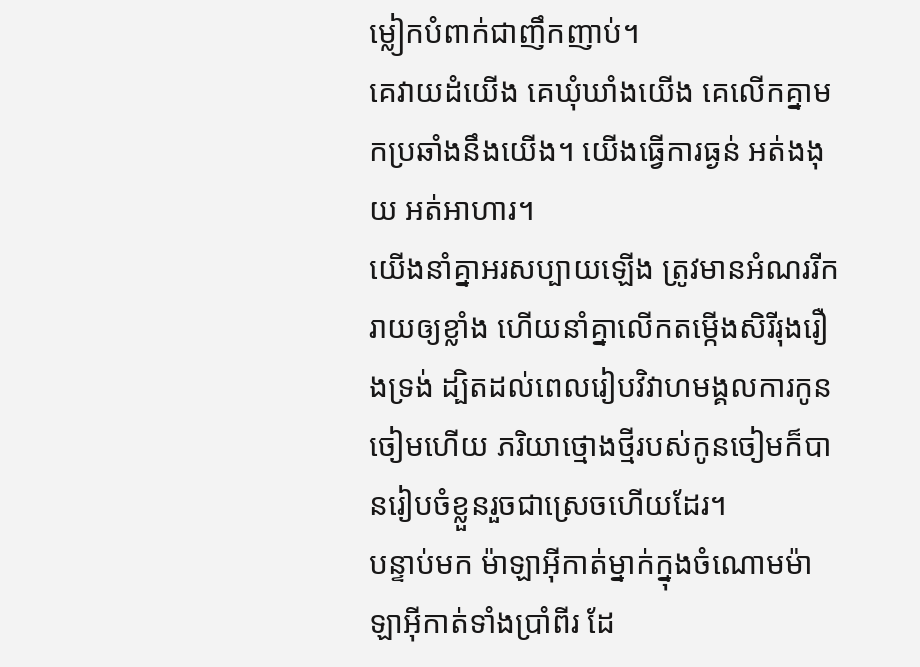ម្លៀកបំពាក់ជាញឹកញាប់។
គេវាយដំយើង គេឃុំឃាំងយើង គេលើកគ្នាមកប្រឆាំងនឹងយើង។ យើងធ្វើការធ្ងន់ អត់ងងុយ អត់អាហារ។
យើងនាំគ្នាអរសប្បាយឡើង ត្រូវមានអំណររីករាយឲ្យខ្លាំង ហើយនាំគ្នាលើកតម្កើងសិរីរុងរឿងទ្រង់ ដ្បិតដល់ពេលរៀបវិវាហមង្គលការកូនចៀមហើយ ភរិយាថ្មោងថ្មីរបស់កូនចៀមក៏បានរៀបចំខ្លួនរួចជាស្រេចហើយដែរ។
បន្ទាប់មក ម៉ាឡាអ៊ីកាត់ម្នាក់ក្នុងចំណោមម៉ាឡាអ៊ីកាត់ទាំងប្រាំពីរ ដែ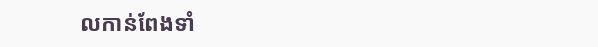លកាន់ពែងទាំ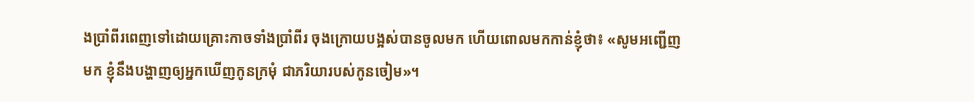ងប្រាំពីរពេញទៅដោយគ្រោះកាចទាំងប្រាំពីរ ចុងក្រោយបង្អស់បានចូលមក ហើយពោលមកកាន់ខ្ញុំថា៖ «សូមអញ្ជើញមក ខ្ញុំនឹងបង្ហាញឲ្យអ្នកឃើញកូនក្រមុំ ជាភរិយារបស់កូនចៀម»។